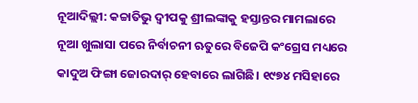ନୂଆଦିଲ୍ଲୀ: କଚ୍ଚାତିଭୁ ଦ୍ୱୀପକୁ ଶ୍ରୀଲଙ୍କାକୁ ହସ୍ତାନ୍ତର ମାମଲାରେ ନୂଆ ଖୁଲାସା ପରେ ନିର୍ବାଚନୀ ଋତୁରେ ବିଜେପି କଂଗ୍ରେସ ମଧ୍ୟରେ କାଦୁଅ ଫିଙ୍ଗା ଜୋରଦାର୍ ହେବାରେ ଲାଗିଛି। ୧୯୭୪ ମସିହାରେ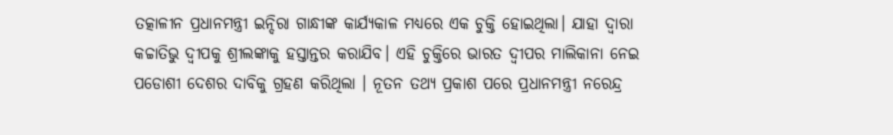ତତ୍କାଳୀନ ପ୍ରଧାନମନ୍ତ୍ରୀ ଇନ୍ଦିରା ଗାନ୍ଧୀଙ୍କ କାର୍ଯ୍ୟକାଳ ମଧ୍ୟରେ ଏକ ଚୁକ୍ତି ହୋଇଥିଲା। ଯାହା ଦ୍ବାରା କଚ୍ଚାତିଭୁ ଦ୍ୱୀପକୁ ଶ୍ରୀଲଙ୍କାକୁ ହସ୍ତାନ୍ତର କରାଯିବ। ଏହି ଚୁକ୍ତିରେ ଭାରତ ଦ୍ୱୀପର ମାଲିକାନା ନେଇ ପଡୋଶୀ ଦେଶର ଦାବିକୁ ଗ୍ରହଣ କରିଥିଲା । ନୂତନ ତଥ୍ୟ ପ୍ରକାଶ ପରେ ପ୍ରଧାନମନ୍ତ୍ରୀ ନରେନ୍ଦ୍ର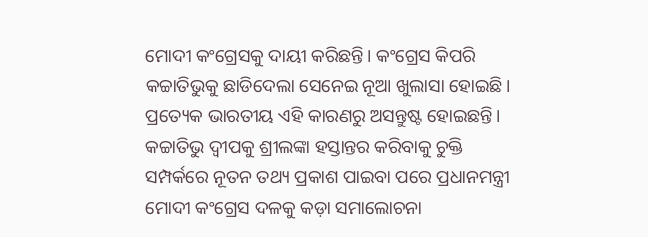ମୋଦୀ କଂଗ୍ରେସକୁ ଦାୟୀ କରିଛନ୍ତି। କଂଗ୍ରେସ କିପରି କଚ୍ଚାତିଭୁକୁ ଛାଡିଦେଲା ସେନେଇ ନୂଆ ଖୁଲାସା ହୋଇଛି। ପ୍ରତ୍ୟେକ ଭାରତୀୟ ଏହି କାରଣରୁ ଅସନ୍ତୁଷ୍ଟ ହୋଇଛନ୍ତି। କଚ୍ଚାତିଭୁ ଦ୍ୱୀପକୁ ଶ୍ରୀଲଙ୍କା ହସ୍ତାନ୍ତର କରିବାକୁ ଚୁକ୍ତି ସମ୍ପର୍କରେ ନୂତନ ତଥ୍ୟ ପ୍ରକାଶ ପାଇବା ପରେ ପ୍ରଧାନମନ୍ତ୍ରୀ ମୋଦୀ କଂଗ୍ରେସ ଦଳକୁ କଡ଼ା ସମାଲୋଚନା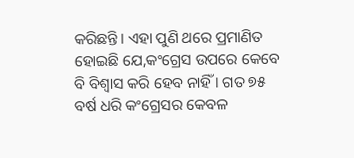କରିଛନ୍ତି। ଏହା ପୁଣି ଥରେ ପ୍ରମାଣିତ ହୋଇଛି ଯେ,କଂଗ୍ରେସ ଉପରେ କେବେ ବି ବିଶ୍ୱାସ କରି ହେବ ନାହିଁ । ଗତ ୭୫ ବର୍ଷ ଧରି କଂଗ୍ରେସର କେବଳ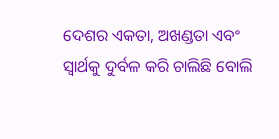ଦେଶର ଏକତା, ଅଖଣ୍ଡତା ଏବଂ ସ୍ୱାର୍ଥକୁ ଦୁର୍ବଳ କରି ଚାଲିଛି ବୋଲି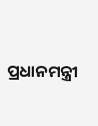ପ୍ରଧାନମନ୍ତ୍ରୀ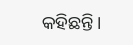କହିଛନ୍ତି।